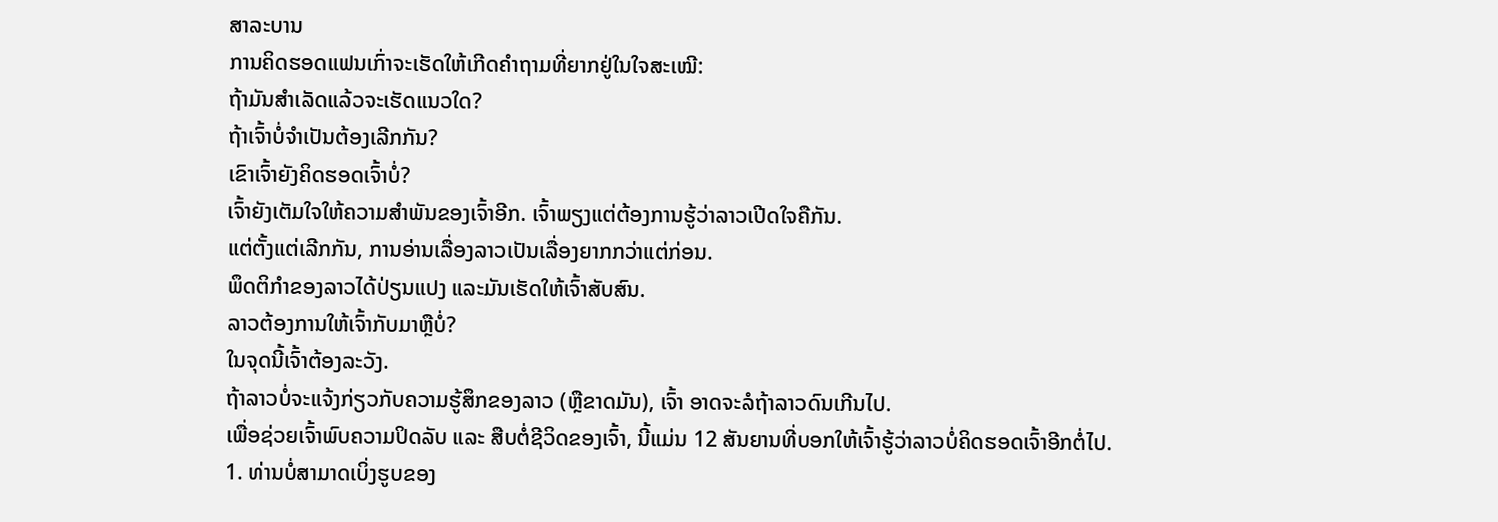ສາລະບານ
ການຄິດຮອດແຟນເກົ່າຈະເຮັດໃຫ້ເກີດຄຳຖາມທີ່ຍາກຢູ່ໃນໃຈສະເໝີ:
ຖ້າມັນສຳເລັດແລ້ວຈະເຮັດແນວໃດ?
ຖ້າເຈົ້າບໍ່ຈຳເປັນຕ້ອງເລີກກັນ?
ເຂົາເຈົ້າຍັງຄິດຮອດເຈົ້າບໍ່?
ເຈົ້າຍັງເຕັມໃຈໃຫ້ຄວາມສຳພັນຂອງເຈົ້າອີກ. ເຈົ້າພຽງແຕ່ຕ້ອງການຮູ້ວ່າລາວເປີດໃຈຄືກັນ.
ແຕ່ຕັ້ງແຕ່ເລີກກັນ, ການອ່ານເລື່ອງລາວເປັນເລື່ອງຍາກກວ່າແຕ່ກ່ອນ.
ພຶດຕິກຳຂອງລາວໄດ້ປ່ຽນແປງ ແລະມັນເຮັດໃຫ້ເຈົ້າສັບສົນ.
ລາວຕ້ອງການໃຫ້ເຈົ້າກັບມາຫຼືບໍ່?
ໃນຈຸດນີ້ເຈົ້າຕ້ອງລະວັງ.
ຖ້າລາວບໍ່ຈະແຈ້ງກ່ຽວກັບຄວາມຮູ້ສຶກຂອງລາວ (ຫຼືຂາດມັນ), ເຈົ້າ ອາດຈະລໍຖ້າລາວດົນເກີນໄປ.
ເພື່ອຊ່ວຍເຈົ້າພົບຄວາມປິດລັບ ແລະ ສືບຕໍ່ຊີວິດຂອງເຈົ້າ, ນີ້ແມ່ນ 12 ສັນຍານທີ່ບອກໃຫ້ເຈົ້າຮູ້ວ່າລາວບໍ່ຄິດຮອດເຈົ້າອີກຕໍ່ໄປ.
1. ທ່ານບໍ່ສາມາດເບິ່ງຮູບຂອງ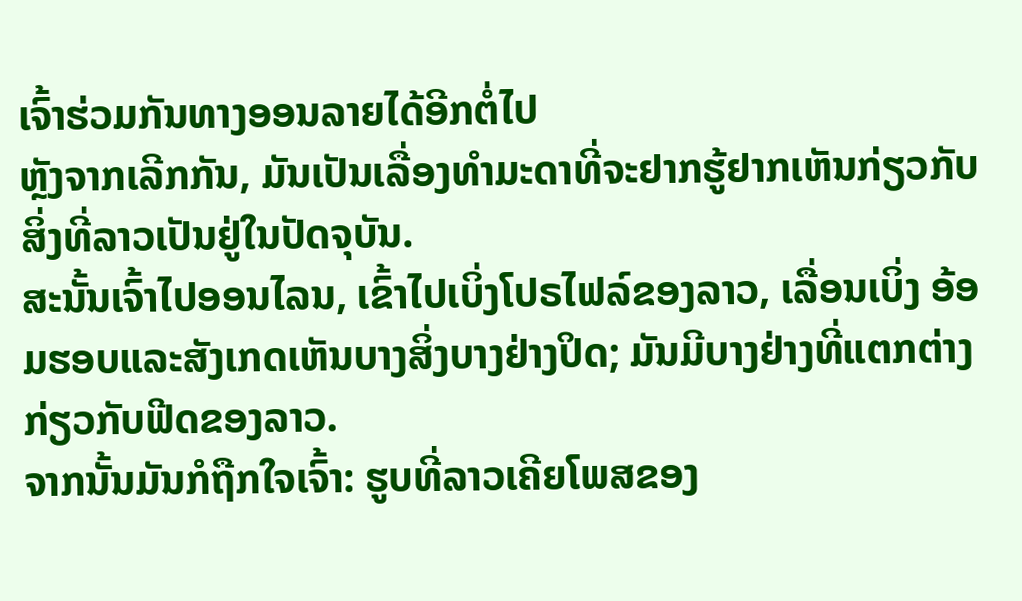ເຈົ້າຮ່ວມກັນທາງອອນລາຍໄດ້ອີກຕໍ່ໄປ
ຫຼັງຈາກເລີກກັນ, ມັນເປັນເລື່ອງທຳມະດາທີ່ຈະຢາກຮູ້ຢາກເຫັນກ່ຽວກັບສິ່ງທີ່ລາວເປັນຢູ່ໃນປັດຈຸບັນ.
ສະນັ້ນເຈົ້າໄປອອນໄລນ, ເຂົ້າໄປເບິ່ງໂປຣໄຟລ໌ຂອງລາວ, ເລື່ອນເບິ່ງ ອ້ອມຮອບແລະສັງເກດເຫັນບາງສິ່ງບາງຢ່າງປິດ; ມັນມີບາງຢ່າງທີ່ແຕກຕ່າງກ່ຽວກັບຟີດຂອງລາວ.
ຈາກນັ້ນມັນກໍຖືກໃຈເຈົ້າ: ຮູບທີ່ລາວເຄີຍໂພສຂອງ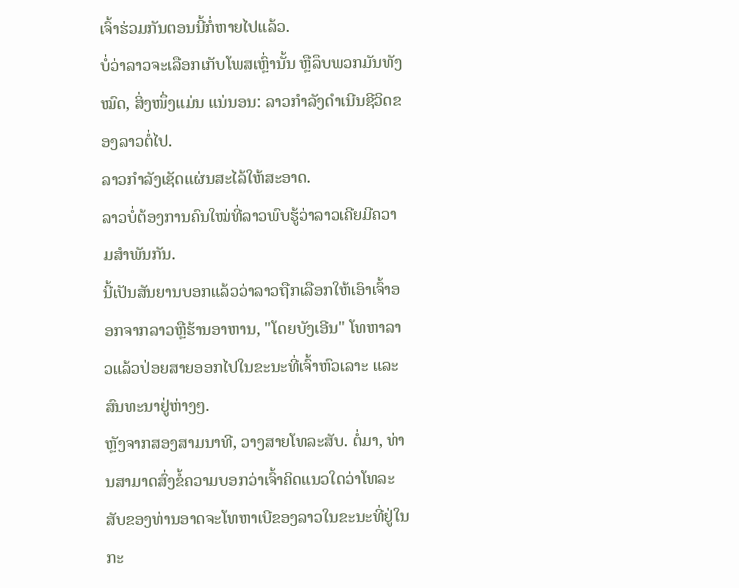ເຈົ້າຮ່ວມກັນຕອນນີ້ກໍ່ຫາຍໄປແລ້ວ.
ບໍ່ວ່າລາວຈະເລືອກເກັບໂພສເຫຼົ່ານັ້ນ ຫຼືລຶບພວກມັນທັງໝົດ, ສິ່ງໜຶ່ງແມ່ນ ແນ່ນອນ: ລາວກໍາລັງດໍາເນີນຊີວິດຂອງລາວຕໍ່ໄປ.
ລາວກໍາລັງເຊັດແຜ່ນສະໄລ້ໃຫ້ສະອາດ.
ລາວບໍ່ຕ້ອງການຄົນໃໝ່ທີ່ລາວພົບຮູ້ວ່າລາວເຄີຍມີຄວາມສໍາພັນກັນ.
ນີ້ເປັນສັນຍານບອກແລ້ວວ່າລາວຖືກເລືອກໃຫ້ເອົາເຈົ້າອອກຈາກລາວຫຼືຮ້ານອາຫານ, "ໂດຍບັງເອີນ" ໂທຫາລາວແລ້ວປ່ອຍສາຍອອກໄປໃນຂະນະທີ່ເຈົ້າຫົວເລາະ ແລະສົນທະນາຢູ່ຫ່າງໆ.
ຫຼັງຈາກສອງສາມນາທີ, ວາງສາຍໂທລະສັບ. ຕໍ່ມາ, ທ່ານສາມາດສົ່ງຂໍ້ຄວາມບອກວ່າເຈົ້າຄິດແນວໃດວ່າໂທລະສັບຂອງທ່ານອາດຈະໂທຫາເບີຂອງລາວໃນຂະນະທີ່ຢູ່ໃນກະ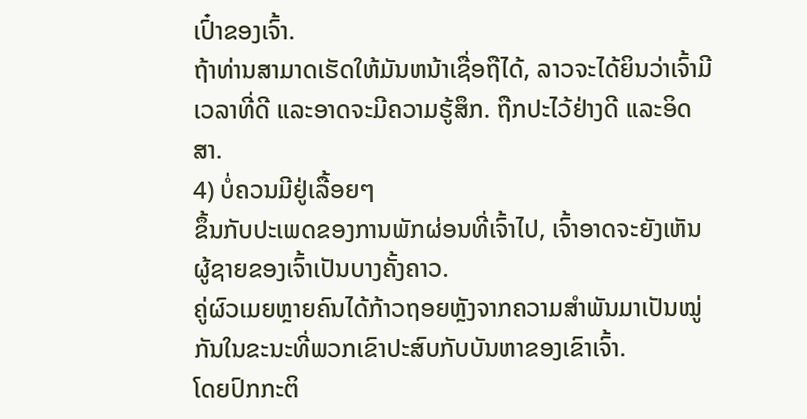ເປົ໋າຂອງເຈົ້າ.
ຖ້າທ່ານສາມາດເຮັດໃຫ້ມັນຫນ້າເຊື່ອຖືໄດ້, ລາວຈະໄດ້ຍິນວ່າເຈົ້າມີເວລາທີ່ດີ ແລະອາດຈະມີຄວາມຮູ້ສຶກ. ຖືກປະໄວ້ຢ່າງດີ ແລະອິດສາ.
4) ບໍ່ຄວນມີຢູ່ເລື້ອຍໆ
ຂຶ້ນກັບປະເພດຂອງການພັກຜ່ອນທີ່ເຈົ້າໄປ, ເຈົ້າອາດຈະຍັງເຫັນຜູ້ຊາຍຂອງເຈົ້າເປັນບາງຄັ້ງຄາວ.
ຄູ່ຜົວເມຍຫຼາຍຄົນໄດ້ກ້າວຖອຍຫຼັງຈາກຄວາມສຳພັນມາເປັນໝູ່ກັນໃນຂະນະທີ່ພວກເຂົາປະສົບກັບບັນຫາຂອງເຂົາເຈົ້າ.
ໂດຍປົກກະຕິ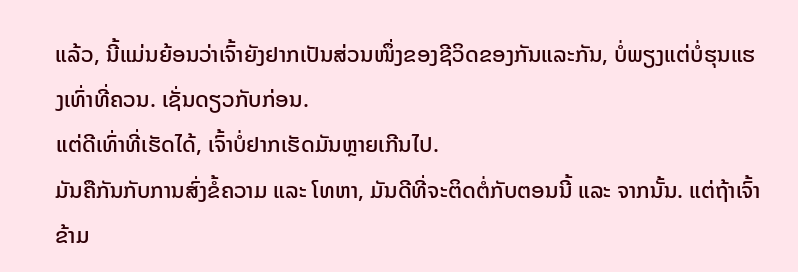ແລ້ວ, ນີ້ແມ່ນຍ້ອນວ່າເຈົ້າຍັງຢາກເປັນສ່ວນໜຶ່ງຂອງຊີວິດຂອງກັນແລະກັນ, ບໍ່ພຽງແຕ່ບໍ່ຮຸນແຮງເທົ່າທີ່ຄວນ. ເຊັ່ນດຽວກັບກ່ອນ.
ແຕ່ດີເທົ່າທີ່ເຮັດໄດ້, ເຈົ້າບໍ່ຢາກເຮັດມັນຫຼາຍເກີນໄປ.
ມັນຄືກັນກັບການສົ່ງຂໍ້ຄວາມ ແລະ ໂທຫາ, ມັນດີທີ່ຈະຕິດຕໍ່ກັບຕອນນີ້ ແລະ ຈາກນັ້ນ. ແຕ່ຖ້າເຈົ້າຂ້າມ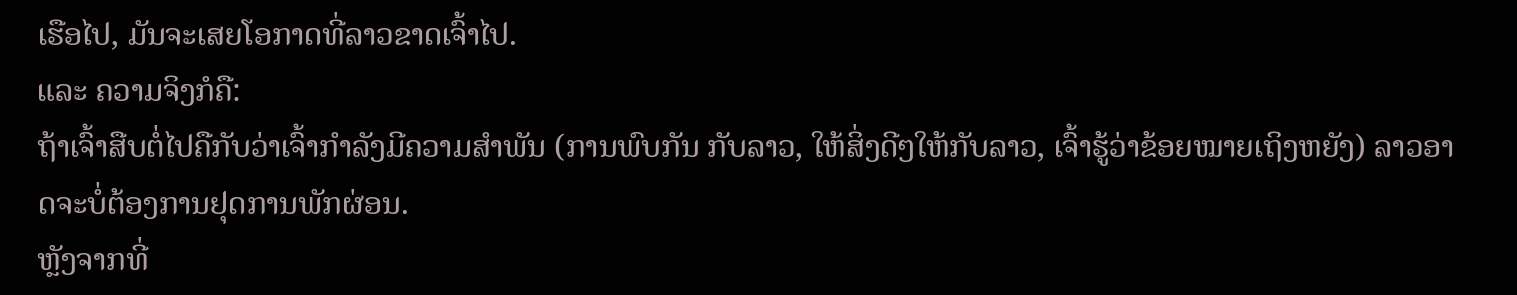ເຮືອໄປ, ມັນຈະເສຍໂອກາດທີ່ລາວຂາດເຈົ້າໄປ.
ແລະ ຄວາມຈິງກໍຄື:
ຖ້າເຈົ້າສືບຕໍ່ໄປຄືກັບວ່າເຈົ້າກຳລັງມີຄວາມສໍາພັນ (ການພົບກັນ ກັບລາວ, ໃຫ້ສິ່ງດີໆໃຫ້ກັບລາວ, ເຈົ້າຮູ້ວ່າຂ້ອຍໝາຍເຖິງຫຍັງ) ລາວອາດຈະບໍ່ຕ້ອງການຢຸດການພັກຜ່ອນ.
ຫຼັງຈາກທີ່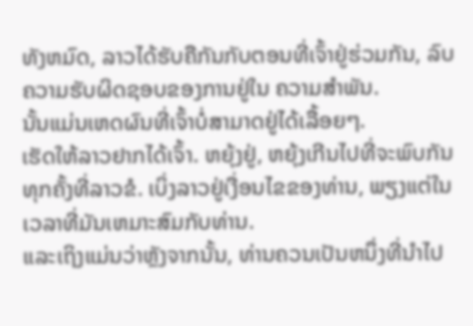ທັງຫມົດ, ລາວໄດ້ຮັບຄືກັນກັບຕອນທີ່ເຈົ້າຢູ່ຮ່ວມກັນ, ລົບຄວາມຮັບຜິດຊອບຂອງການຢູ່ໃນ ຄວາມສໍາພັນ.
ນັ້ນແມ່ນເຫດຜົນທີ່ເຈົ້າບໍ່ສາມາດຢູ່ໄດ້ເລື້ອຍໆ.
ເຮັດໃຫ້ລາວຢາກໄດ້ເຈົ້າ. ຫຍຸ້ງຢູ່, ຫຍຸ້ງເກີນໄປທີ່ຈະພົບກັນທຸກຄັ້ງທີ່ລາວຂໍ. ເບິ່ງລາວຢູ່ເງື່ອນໄຂຂອງທ່ານ, ພຽງແຕ່ໃນເວລາທີ່ມັນເຫມາະສົມກັບທ່ານ.
ແລະເຖິງແມ່ນວ່າຫຼັງຈາກນັ້ນ, ທ່ານຄວນເປັນຫນຶ່ງທີ່ນໍາໄປ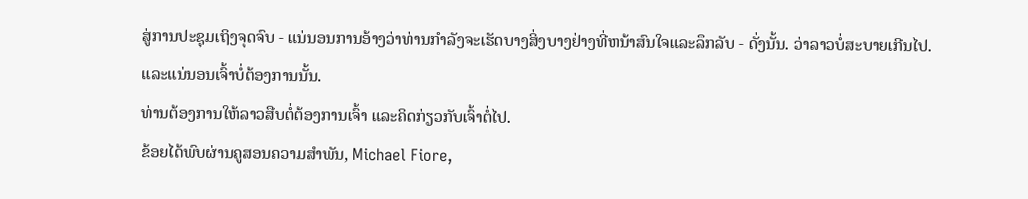ສູ່ການປະຊຸມເຖິງຈຸດຈົບ - ແນ່ນອນການອ້າງວ່າທ່ານກໍາລັງຈະເຮັດບາງສິ່ງບາງຢ່າງທີ່ຫນ້າສົນໃຈແລະລຶກລັບ - ດັ່ງນັ້ນ. ວ່າລາວບໍ່ສະບາຍເກີນໄປ.
ແລະແນ່ນອນເຈົ້າບໍ່ຕ້ອງການນັ້ນ.
ທ່ານຕ້ອງການໃຫ້ລາວສືບຕໍ່ຕ້ອງການເຈົ້າ ແລະຄິດກ່ຽວກັບເຈົ້າຕໍ່ໄປ.
ຂ້ອຍໄດ້ພົບຜ່ານຄູສອນຄວາມສໍາພັນ, Michael Fiore,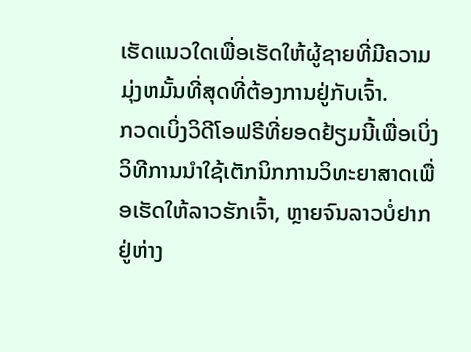ເຮັດແນວໃດເພື່ອເຮັດໃຫ້ຜູ້ຊາຍທີ່ມີຄວາມມຸ່ງຫມັ້ນທີ່ສຸດທີ່ຕ້ອງການຢູ່ກັບເຈົ້າ.
ກວດເບິ່ງວິດີໂອຟຣີທີ່ຍອດຢ້ຽມນີ້ເພື່ອເບິ່ງວິທີການນໍາໃຊ້ເຕັກນິກການວິທະຍາສາດເພື່ອເຮັດໃຫ້ລາວຮັກເຈົ້າ, ຫຼາຍຈົນລາວບໍ່ຢາກຢູ່ຫ່າງ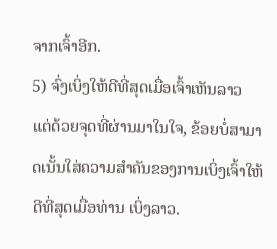ຈາກເຈົ້າອີກ.
5) ຈົ່ງເບິ່ງໃຫ້ດີທີ່ສຸດເມື່ອເຈົ້າເຫັນລາວ
ແຕ່ດ້ວຍຈຸດທີ່ຜ່ານມາໃນໃຈ, ຂ້ອຍບໍ່ສາມາດເນັ້ນໃສ່ຄວາມສຳຄັນຂອງການເບິ່ງເຈົ້າໃຫ້ດີທີ່ສຸດເມື່ອທ່ານ ເບິ່ງລາວ.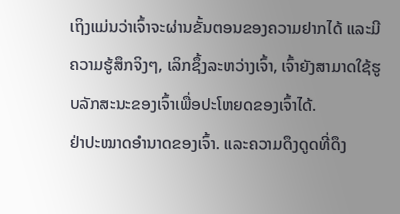ເຖິງແມ່ນວ່າເຈົ້າຈະຜ່ານຂັ້ນຕອນຂອງຄວາມຢາກໄດ້ ແລະມີຄວາມຮູ້ສຶກຈິງໆ, ເລິກຊຶ້ງລະຫວ່າງເຈົ້າ, ເຈົ້າຍັງສາມາດໃຊ້ຮູບລັກສະນະຂອງເຈົ້າເພື່ອປະໂຫຍດຂອງເຈົ້າໄດ້.
ຢ່າປະໝາດອຳນາດຂອງເຈົ້າ. ແລະຄວາມດຶງດູດທີ່ດຶງ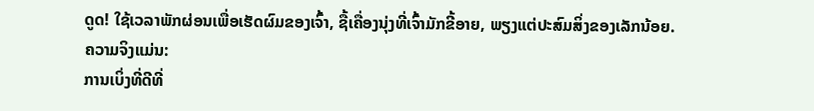ດູດ! ໃຊ້ເວລາພັກຜ່ອນເພື່ອເຮັດຜົມຂອງເຈົ້າ, ຊື້ເຄື່ອງນຸ່ງທີ່ເຈົ້າມັກຂີ້ອາຍ, ພຽງແຕ່ປະສົມສິ່ງຂອງເລັກນ້ອຍ.
ຄວາມຈິງແມ່ນ:
ການເບິ່ງທີ່ດີທີ່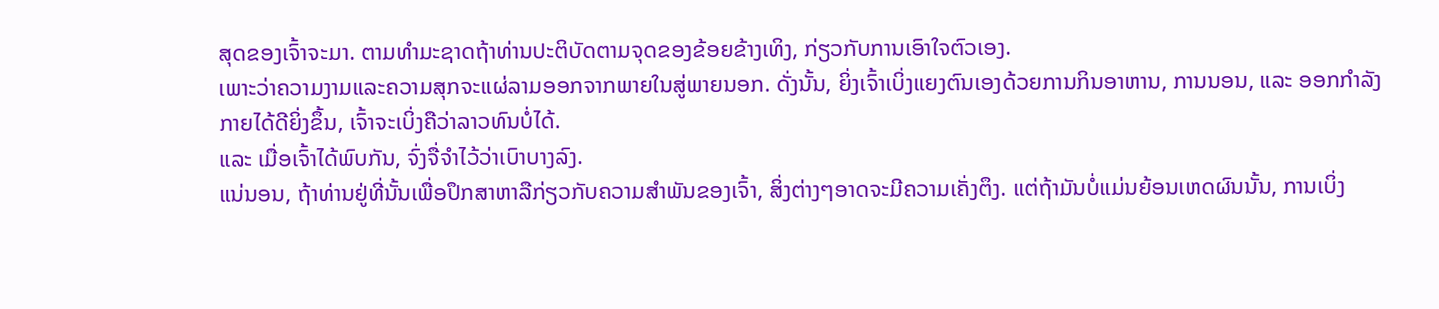ສຸດຂອງເຈົ້າຈະມາ. ຕາມທໍາມະຊາດຖ້າທ່ານປະຕິບັດຕາມຈຸດຂອງຂ້ອຍຂ້າງເທິງ, ກ່ຽວກັບການເອົາໃຈຕົວເອງ.
ເພາະວ່າຄວາມງາມແລະຄວາມສຸກຈະແຜ່ລາມອອກຈາກພາຍໃນສູ່ພາຍນອກ. ດັ່ງນັ້ນ, ຍິ່ງເຈົ້າເບິ່ງແຍງຕົນເອງດ້ວຍການກິນອາຫານ, ການນອນ, ແລະ ອອກກຳລັງກາຍໄດ້ດີຍິ່ງຂຶ້ນ, ເຈົ້າຈະເບິ່ງຄືວ່າລາວທົນບໍ່ໄດ້.
ແລະ ເມື່ອເຈົ້າໄດ້ພົບກັນ, ຈົ່ງຈື່ຈຳໄວ້ວ່າເບົາບາງລົງ.
ແນ່ນອນ, ຖ້າທ່ານຢູ່ທີ່ນັ້ນເພື່ອປຶກສາຫາລືກ່ຽວກັບຄວາມສໍາພັນຂອງເຈົ້າ, ສິ່ງຕ່າງໆອາດຈະມີຄວາມເຄັ່ງຕຶງ. ແຕ່ຖ້າມັນບໍ່ແມ່ນຍ້ອນເຫດຜົນນັ້ນ, ການເບິ່ງ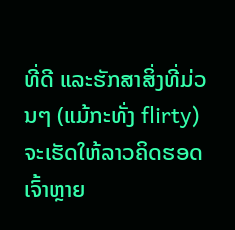ທີ່ດີ ແລະຮັກສາສິ່ງທີ່ມ່ວນໆ (ແມ້ກະທັ່ງ flirty) ຈະເຮັດໃຫ້ລາວຄິດຮອດເຈົ້າຫຼາຍ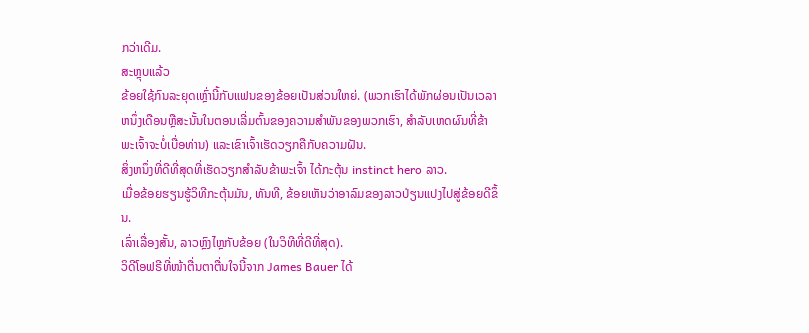ກວ່າເດີມ.
ສະຫຼຸບແລ້ວ
ຂ້ອຍໃຊ້ກົນລະຍຸດເຫຼົ່ານີ້ກັບແຟນຂອງຂ້ອຍເປັນສ່ວນໃຫຍ່. (ພວກເຮົາໄດ້ພັກຜ່ອນເປັນເວລາຫນຶ່ງເດືອນຫຼືສະນັ້ນໃນຕອນເລີ່ມຕົ້ນຂອງຄວາມສໍາພັນຂອງພວກເຮົາ, ສໍາລັບເຫດຜົນທີ່ຂ້າພະເຈົ້າຈະບໍ່ເບື່ອທ່ານ) ແລະເຂົາເຈົ້າເຮັດວຽກຄືກັບຄວາມຝັນ.
ສິ່ງຫນຶ່ງທີ່ດີທີ່ສຸດທີ່ເຮັດວຽກສໍາລັບຂ້າພະເຈົ້າ ໄດ້ກະຕຸ້ນ instinct hero ລາວ.
ເມື່ອຂ້ອຍຮຽນຮູ້ວິທີກະຕຸ້ນມັນ, ທັນທີ, ຂ້ອຍເຫັນວ່າອາລົມຂອງລາວປ່ຽນແປງໄປສູ່ຂ້ອຍດີຂຶ້ນ.
ເລົ່າເລື່ອງສັ້ນ, ລາວຫຼົງໄຫຼກັບຂ້ອຍ (ໃນວິທີທີ່ດີທີ່ສຸດ).
ວິດີໂອຟຣີທີ່ໜ້າຕື່ນຕາຕື່ນໃຈນີ້ຈາກ James Bauer ໄດ້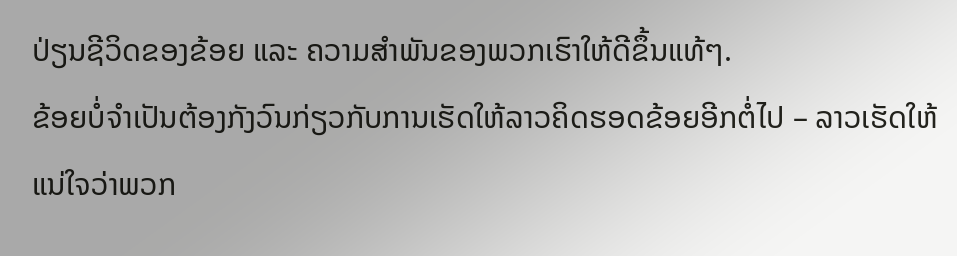ປ່ຽນຊີວິດຂອງຂ້ອຍ ແລະ ຄວາມສຳພັນຂອງພວກເຮົາໃຫ້ດີຂຶ້ນແທ້ໆ.
ຂ້ອຍບໍ່ຈໍາເປັນຕ້ອງກັງວົນກ່ຽວກັບການເຮັດໃຫ້ລາວຄິດຮອດຂ້ອຍອີກຕໍ່ໄປ – ລາວເຮັດໃຫ້ແນ່ໃຈວ່າພວກ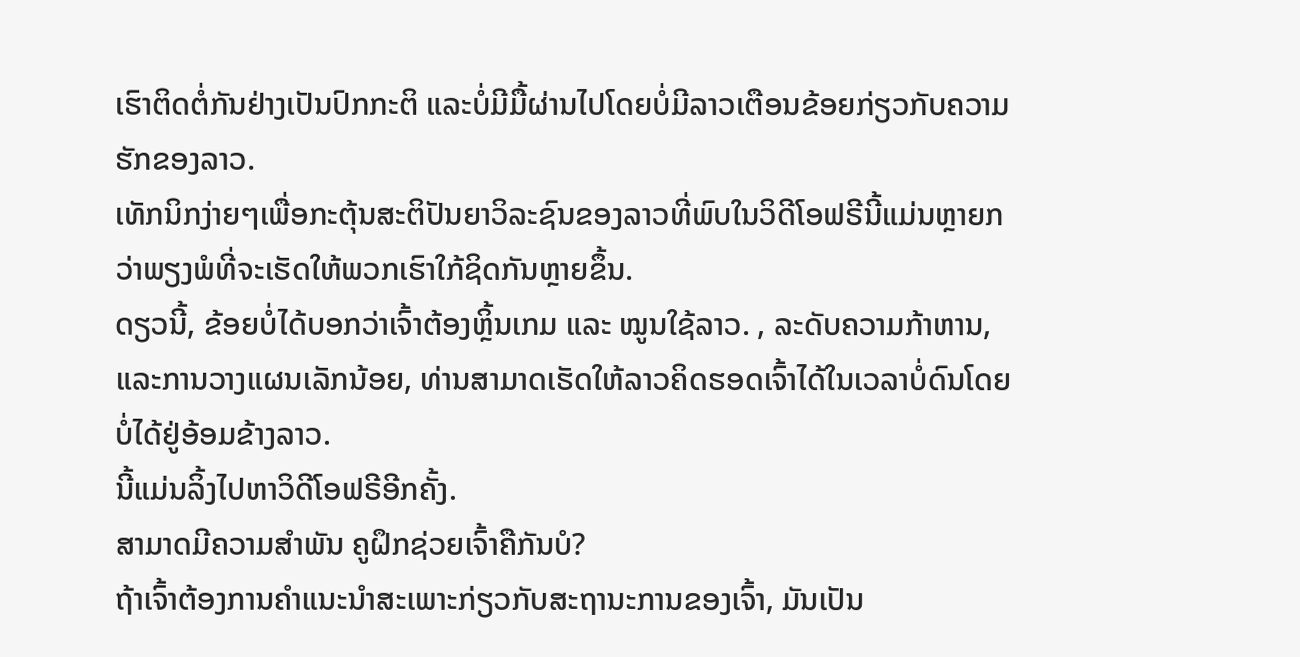ເຮົາຕິດຕໍ່ກັນຢ່າງເປັນປົກກະຕິ ແລະບໍ່ມີມື້ຜ່ານໄປໂດຍບໍ່ມີລາວເຕືອນຂ້ອຍກ່ຽວກັບຄວາມຮັກຂອງລາວ.
ເທັກນິກງ່າຍໆເພື່ອກະຕຸ້ນສະຕິປັນຍາວິລະຊົນຂອງລາວທີ່ພົບໃນວິດີໂອຟຣີນີ້ແມ່ນຫຼາຍກວ່າພຽງພໍທີ່ຈະເຮັດໃຫ້ພວກເຮົາໃກ້ຊິດກັນຫຼາຍຂຶ້ນ.
ດຽວນີ້, ຂ້ອຍບໍ່ໄດ້ບອກວ່າເຈົ້າຕ້ອງຫຼິ້ນເກມ ແລະ ໝູນໃຊ້ລາວ. , ລະດັບຄວາມກ້າຫານ, ແລະການວາງແຜນເລັກນ້ອຍ, ທ່ານສາມາດເຮັດໃຫ້ລາວຄິດຮອດເຈົ້າໄດ້ໃນເວລາບໍ່ດົນໂດຍບໍ່ໄດ້ຢູ່ອ້ອມຂ້າງລາວ.
ນີ້ແມ່ນລິ້ງໄປຫາວິດີໂອຟຣີອີກຄັ້ງ.
ສາມາດມີຄວາມສໍາພັນ ຄູຝຶກຊ່ວຍເຈົ້າຄືກັນບໍ?
ຖ້າເຈົ້າຕ້ອງການຄໍາແນະນໍາສະເພາະກ່ຽວກັບສະຖານະການຂອງເຈົ້າ, ມັນເປັນ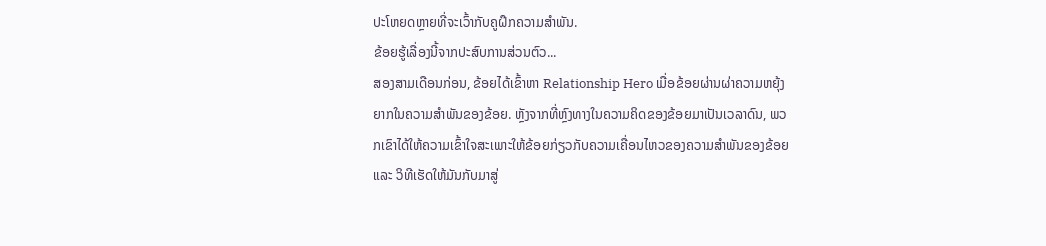ປະໂຫຍດຫຼາຍທີ່ຈະເວົ້າກັບຄູຝຶກຄວາມສຳພັນ.
ຂ້ອຍຮູ້ເລື່ອງນີ້ຈາກປະສົບການສ່ວນຕົວ...
ສອງສາມເດືອນກ່ອນ, ຂ້ອຍໄດ້ເຂົ້າຫາ Relationship Hero ເມື່ອຂ້ອຍຜ່ານຜ່າຄວາມຫຍຸ້ງຍາກໃນຄວາມສຳພັນຂອງຂ້ອຍ. ຫຼັງຈາກທີ່ຫຼົງທາງໃນຄວາມຄິດຂອງຂ້ອຍມາເປັນເວລາດົນ, ພວກເຂົາໄດ້ໃຫ້ຄວາມເຂົ້າໃຈສະເພາະໃຫ້ຂ້ອຍກ່ຽວກັບຄວາມເຄື່ອນໄຫວຂອງຄວາມສຳພັນຂອງຂ້ອຍ ແລະ ວິທີເຮັດໃຫ້ມັນກັບມາສູ່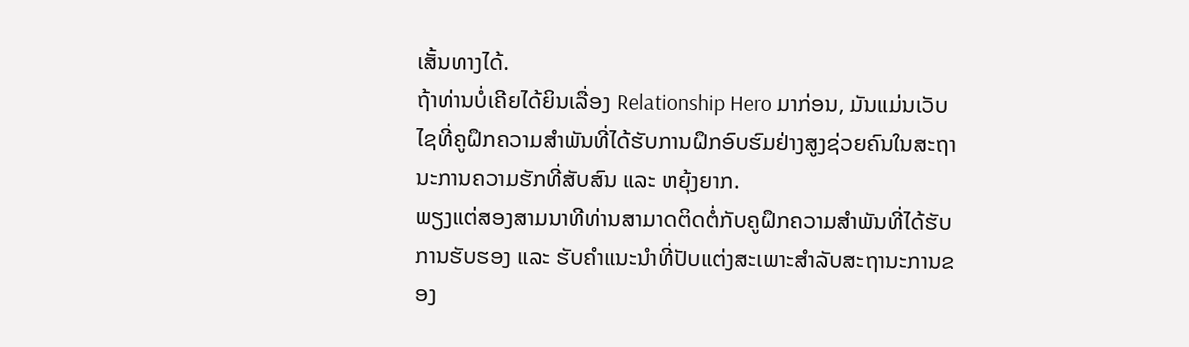ເສັ້ນທາງໄດ້.
ຖ້າທ່ານບໍ່ເຄີຍໄດ້ຍິນເລື່ອງ Relationship Hero ມາກ່ອນ, ມັນແມ່ນເວັບໄຊທີ່ຄູຝຶກຄວາມສຳພັນທີ່ໄດ້ຮັບການຝຶກອົບຮົມຢ່າງສູງຊ່ວຍຄົນໃນສະຖານະການຄວາມຮັກທີ່ສັບສົນ ແລະ ຫຍຸ້ງຍາກ.
ພຽງແຕ່ສອງສາມນາທີທ່ານສາມາດຕິດຕໍ່ກັບຄູຝຶກຄວາມສຳພັນທີ່ໄດ້ຮັບການຮັບຮອງ ແລະ ຮັບຄຳແນະນຳທີ່ປັບແຕ່ງສະເພາະສຳລັບສະຖານະການຂອງ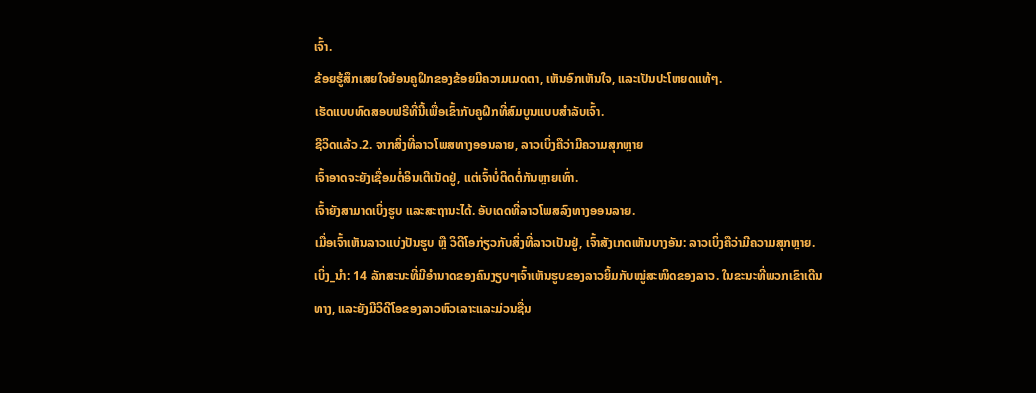ເຈົ້າ.
ຂ້ອຍຮູ້ສຶກເສຍໃຈຍ້ອນຄູຝຶກຂອງຂ້ອຍມີຄວາມເມດຕາ, ເຫັນອົກເຫັນໃຈ, ແລະເປັນປະໂຫຍດແທ້ໆ.
ເຮັດແບບທົດສອບຟຣີທີ່ນີ້ເພື່ອເຂົ້າກັບຄູຝຶກທີ່ສົມບູນແບບສຳລັບເຈົ້າ.
ຊີວິດແລ້ວ.2. ຈາກສິ່ງທີ່ລາວໂພສທາງອອນລາຍ, ລາວເບິ່ງຄືວ່າມີຄວາມສຸກຫຼາຍ
ເຈົ້າອາດຈະຍັງເຊື່ອມຕໍ່ອິນເຕີເນັດຢູ່, ແຕ່ເຈົ້າບໍ່ຕິດຕໍ່ກັນຫຼາຍເທົ່າ.
ເຈົ້າຍັງສາມາດເບິ່ງຮູບ ແລະສະຖານະໄດ້. ອັບເດດທີ່ລາວໂພສລົງທາງອອນລາຍ.
ເມື່ອເຈົ້າເຫັນລາວແບ່ງປັນຮູບ ຫຼື ວິດີໂອກ່ຽວກັບສິ່ງທີ່ລາວເປັນຢູ່, ເຈົ້າສັງເກດເຫັນບາງອັນ: ລາວເບິ່ງຄືວ່າມີຄວາມສຸກຫຼາຍ.
ເບິ່ງ_ນຳ: 14 ລັກສະນະທີ່ມີອໍານາດຂອງຄົນງຽບໆເຈົ້າເຫັນຮູບຂອງລາວຍິ້ມກັບໝູ່ສະໜິດຂອງລາວ. ໃນຂະນະທີ່ພວກເຂົາເດີນທາງ, ແລະຍັງມີວິດີໂອຂອງລາວຫົວເລາະແລະມ່ວນຊື່ນ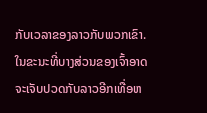ກັບເວລາຂອງລາວກັບພວກເຂົາ.
ໃນຂະນະທີ່ບາງສ່ວນຂອງເຈົ້າອາດຈະເຈັບປວດກັບລາວອີກເທື່ອຫ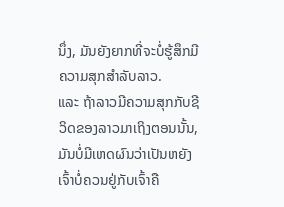ນຶ່ງ, ມັນຍັງຍາກທີ່ຈະບໍ່ຮູ້ສຶກມີຄວາມສຸກສໍາລັບລາວ.
ແລະ ຖ້າລາວມີຄວາມສຸກກັບຊີວິດຂອງລາວມາເຖິງຕອນນັ້ນ, ມັນບໍ່ມີເຫດຜົນວ່າເປັນຫຍັງເຈົ້າບໍ່ຄວນຢູ່ກັບເຈົ້າຄື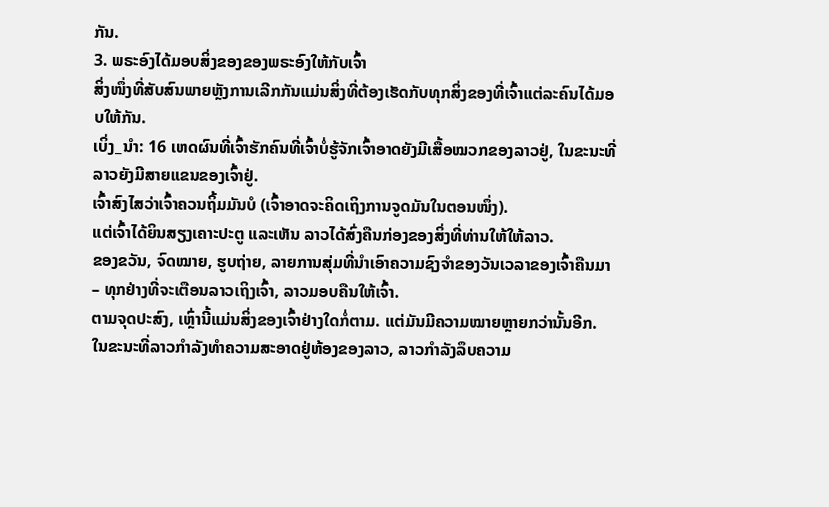ກັນ.
3. ພຣະອົງໄດ້ມອບສິ່ງຂອງຂອງພຣະອົງໃຫ້ກັບເຈົ້າ
ສິ່ງໜຶ່ງທີ່ສັບສົນພາຍຫຼັງການເລີກກັນແມ່ນສິ່ງທີ່ຕ້ອງເຮັດກັບທຸກສິ່ງຂອງທີ່ເຈົ້າແຕ່ລະຄົນໄດ້ມອບໃຫ້ກັນ.
ເບິ່ງ_ນຳ: 16 ເຫດຜົນທີ່ເຈົ້າຮັກຄົນທີ່ເຈົ້າບໍ່ຮູ້ຈັກເຈົ້າອາດຍັງມີເສື້ອໝວກຂອງລາວຢູ່, ໃນຂະນະທີ່ລາວຍັງມີສາຍແຂນຂອງເຈົ້າຢູ່.
ເຈົ້າສົງໄສວ່າເຈົ້າຄວນຖິ້ມມັນບໍ (ເຈົ້າອາດຈະຄິດເຖິງການຈູດມັນໃນຕອນໜຶ່ງ).
ແຕ່ເຈົ້າໄດ້ຍິນສຽງເຄາະປະຕູ ແລະເຫັນ ລາວໄດ້ສົ່ງຄືນກ່ອງຂອງສິ່ງທີ່ທ່ານໃຫ້ໃຫ້ລາວ.
ຂອງຂວັນ, ຈົດໝາຍ, ຮູບຖ່າຍ, ລາຍການສຸ່ມທີ່ນຳເອົາຄວາມຊົງຈຳຂອງວັນເວລາຂອງເຈົ້າຄືນມາ – ທຸກຢ່າງທີ່ຈະເຕືອນລາວເຖິງເຈົ້າ, ລາວມອບຄືນໃຫ້ເຈົ້າ.
ຕາມຈຸດປະສົງ, ເຫຼົ່ານີ້ແມ່ນສິ່ງຂອງເຈົ້າຢ່າງໃດກໍ່ຕາມ. ແຕ່ມັນມີຄວາມໝາຍຫຼາຍກວ່ານັ້ນອີກ.
ໃນຂະນະທີ່ລາວກຳລັງທຳຄວາມສະອາດຢູ່ຫ້ອງຂອງລາວ, ລາວກຳລັງລຶບຄວາມ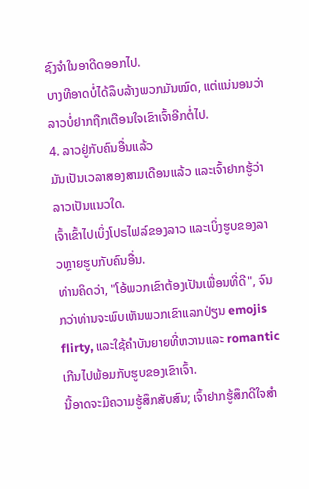ຊົງຈຳໃນອາດີດອອກໄປ.
ບາງທີອາດບໍ່ໄດ້ລຶບລ້າງພວກມັນໝົດ, ແຕ່ແນ່ນອນວ່າລາວບໍ່ຢາກຖືກເຕືອນໃຈເຂົາເຈົ້າອີກຕໍ່ໄປ.
4. ລາວຢູ່ກັບຄົນອື່ນແລ້ວ
ມັນເປັນເວລາສອງສາມເດືອນແລ້ວ ແລະເຈົ້າຢາກຮູ້ວ່າລາວເປັນແນວໃດ.
ເຈົ້າເຂົ້າໄປເບິ່ງໂປຣໄຟລ໌ຂອງລາວ ແລະເບິ່ງຮູບຂອງລາວຫຼາຍຮູບກັບຄົນອື່ນ.
ທ່ານຄິດວ່າ, "ໂອ້ພວກເຂົາຕ້ອງເປັນເພື່ອນທີ່ດີ", ຈົນກວ່າທ່ານຈະພົບເຫັນພວກເຂົາແລກປ່ຽນ emojis flirty, ແລະໃຊ້ຄໍາບັນຍາຍທີ່ຫວານແລະ romantic ເກີນໄປພ້ອມກັບຮູບຂອງເຂົາເຈົ້າ.
ນີ້ອາດຈະມີຄວາມຮູ້ສຶກສັບສົນ; ເຈົ້າຢາກຮູ້ສຶກດີໃຈສຳ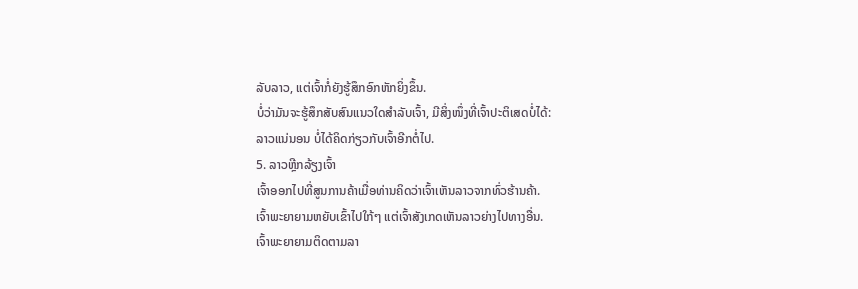ລັບລາວ, ແຕ່ເຈົ້າກໍ່ຍັງຮູ້ສຶກອົກຫັກຍິ່ງຂຶ້ນ.
ບໍ່ວ່າມັນຈະຮູ້ສຶກສັບສົນແນວໃດສຳລັບເຈົ້າ, ມີສິ່ງໜຶ່ງທີ່ເຈົ້າປະຕິເສດບໍ່ໄດ້:
ລາວແນ່ນອນ ບໍ່ໄດ້ຄິດກ່ຽວກັບເຈົ້າອີກຕໍ່ໄປ.
5. ລາວຫຼີກລ້ຽງເຈົ້າ
ເຈົ້າອອກໄປທີ່ສູນການຄ້າເມື່ອທ່ານຄິດວ່າເຈົ້າເຫັນລາວຈາກທົ່ວຮ້ານຄ້າ.
ເຈົ້າພະຍາຍາມຫຍັບເຂົ້າໄປໃກ້ໆ ແຕ່ເຈົ້າສັງເກດເຫັນລາວຍ່າງໄປທາງອື່ນ.
ເຈົ້າພະຍາຍາມຕິດຕາມລາ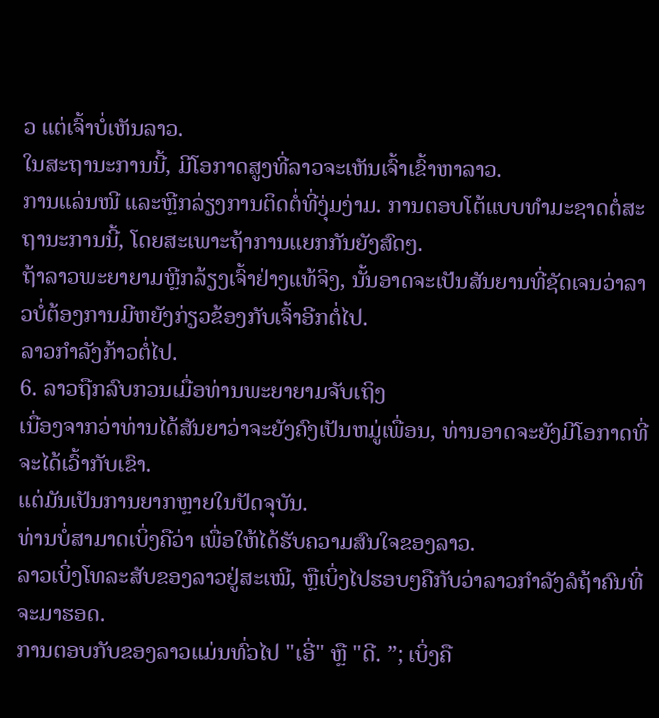ວ ແຕ່ເຈົ້າບໍ່ເຫັນລາວ.
ໃນສະຖານະການນີ້, ມີໂອກາດສູງທີ່ລາວຈະເຫັນເຈົ້າເຂົ້າຫາລາວ.
ການແລ່ນໜີ ແລະຫຼີກລ່ຽງການຕິດຕໍ່ທີ່ງຸ່ມງ່າມ. ການຕອບໂຕ້ແບບທໍາມະຊາດຕໍ່ສະຖານະການນີ້, ໂດຍສະເພາະຖ້າການແຍກກັນຍັງສົດໆ.
ຖ້າລາວພະຍາຍາມຫຼີກລ້ຽງເຈົ້າຢ່າງແທ້ຈິງ, ນັ້ນອາດຈະເປັນສັນຍານທີ່ຊັດເຈນວ່າລາວບໍ່ຕ້ອງການມີຫຍັງກ່ຽວຂ້ອງກັບເຈົ້າອີກຕໍ່ໄປ.
ລາວກຳລັງກ້າວຕໍ່ໄປ.
6. ລາວຖືກລົບກວນເມື່ອທ່ານພະຍາຍາມຈັບເຖິງ
ເນື່ອງຈາກວ່າທ່ານໄດ້ສັນຍາວ່າຈະຍັງຄົງເປັນຫມູ່ເພື່ອນ, ທ່ານອາດຈະຍັງມີໂອກາດທີ່ຈະໄດ້ເວົ້າກັບເຂົາ.
ແຕ່ມັນເປັນການຍາກຫຼາຍໃນປັດຈຸບັນ.
ທ່ານບໍ່ສາມາດເບິ່ງຄືວ່າ ເພື່ອໃຫ້ໄດ້ຮັບຄວາມສົນໃຈຂອງລາວ.
ລາວເບິ່ງໂທລະສັບຂອງລາວຢູ່ສະເໝີ, ຫຼືເບິ່ງໄປຮອບໆຄືກັບວ່າລາວກໍາລັງລໍຖ້າຄົນທີ່ຈະມາຮອດ.
ການຕອບກັບຂອງລາວແມ່ນທົ່ວໄປ "ເອີ່" ຫຼື "ດີ. ”; ເບິ່ງຄື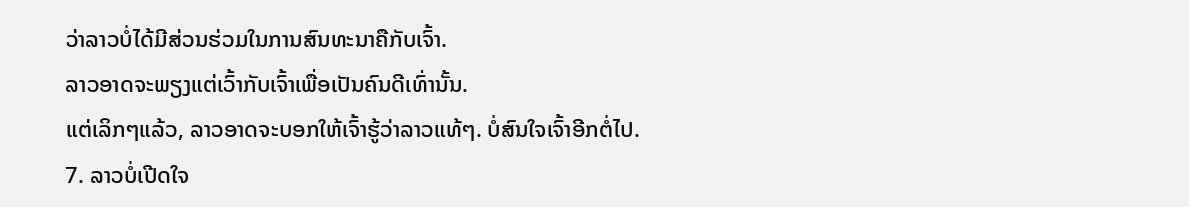ວ່າລາວບໍ່ໄດ້ມີສ່ວນຮ່ວມໃນການສົນທະນາຄືກັບເຈົ້າ.
ລາວອາດຈະພຽງແຕ່ເວົ້າກັບເຈົ້າເພື່ອເປັນຄົນດີເທົ່ານັ້ນ.
ແຕ່ເລິກໆແລ້ວ, ລາວອາດຈະບອກໃຫ້ເຈົ້າຮູ້ວ່າລາວແທ້ໆ. ບໍ່ສົນໃຈເຈົ້າອີກຕໍ່ໄປ.
7. ລາວບໍ່ເປີດໃຈ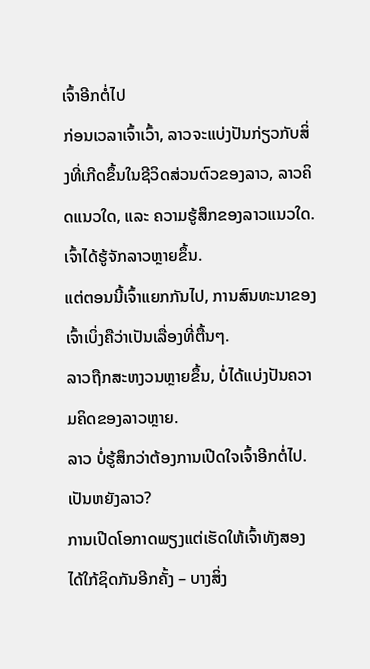ເຈົ້າອີກຕໍ່ໄປ
ກ່ອນເວລາເຈົ້າເວົ້າ, ລາວຈະແບ່ງປັນກ່ຽວກັບສິ່ງທີ່ເກີດຂຶ້ນໃນຊີວິດສ່ວນຕົວຂອງລາວ, ລາວຄິດແນວໃດ, ແລະ ຄວາມຮູ້ສຶກຂອງລາວແນວໃດ. ເຈົ້າໄດ້ຮູ້ຈັກລາວຫຼາຍຂຶ້ນ.
ແຕ່ຕອນນີ້ເຈົ້າແຍກກັນໄປ, ການສົນທະນາຂອງເຈົ້າເບິ່ງຄືວ່າເປັນເລື່ອງທີ່ຕື້ນໆ.
ລາວຖືກສະຫງວນຫຼາຍຂຶ້ນ, ບໍ່ໄດ້ແບ່ງປັນຄວາມຄິດຂອງລາວຫຼາຍ.
ລາວ ບໍ່ຮູ້ສຶກວ່າຕ້ອງການເປີດໃຈເຈົ້າອີກຕໍ່ໄປ.
ເປັນຫຍັງລາວ?
ການເປີດໂອກາດພຽງແຕ່ເຮັດໃຫ້ເຈົ້າທັງສອງໄດ້ໃກ້ຊິດກັນອີກຄັ້ງ – ບາງສິ່ງ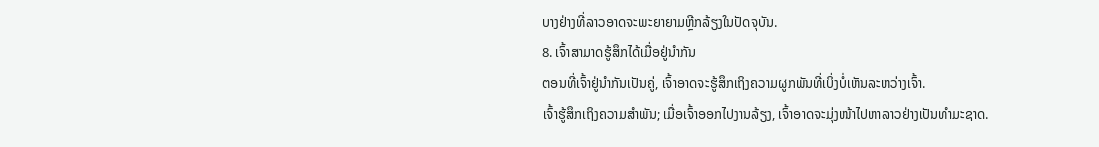ບາງຢ່າງທີ່ລາວອາດຈະພະຍາຍາມຫຼີກລ້ຽງໃນປັດຈຸບັນ.
8. ເຈົ້າສາມາດຮູ້ສຶກໄດ້ເມື່ອຢູ່ນຳກັນ
ຕອນທີ່ເຈົ້າຢູ່ນຳກັນເປັນຄູ່, ເຈົ້າອາດຈະຮູ້ສຶກເຖິງຄວາມຜູກພັນທີ່ເບິ່ງບໍ່ເຫັນລະຫວ່າງເຈົ້າ.
ເຈົ້າຮູ້ສຶກເຖິງຄວາມສຳພັນ; ເມື່ອເຈົ້າອອກໄປງານລ້ຽງ, ເຈົ້າອາດຈະມຸ່ງໜ້າໄປຫາລາວຢ່າງເປັນທຳມະຊາດ.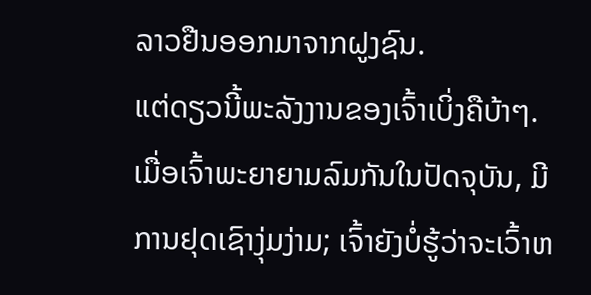ລາວຢືນອອກມາຈາກຝູງຊົນ.
ແຕ່ດຽວນີ້ພະລັງງານຂອງເຈົ້າເບິ່ງຄືບ້າໆ.
ເມື່ອເຈົ້າພະຍາຍາມລົມກັນໃນປັດຈຸບັນ, ມີການຢຸດເຊົາງຸ່ມງ່າມ; ເຈົ້າຍັງບໍ່ຮູ້ວ່າຈະເວົ້າຫ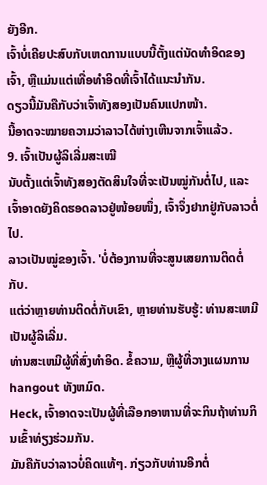ຍັງອີກ.
ເຈົ້າບໍ່ເຄີຍປະສົບກັບເຫດການແບບນີ້ຕັ້ງແຕ່ນັດທຳອິດຂອງເຈົ້າ, ຫຼືແມ່ນແຕ່ເທື່ອທຳອິດທີ່ເຈົ້າໄດ້ແນະນຳກັນ.
ດຽວນີ້ມັນຄືກັບວ່າເຈົ້າທັງສອງເປັນຄົນແປກໜ້າ.
ນີ້ອາດຈະໝາຍຄວາມວ່າລາວໄດ້ຫ່າງເຫີນຈາກເຈົ້າແລ້ວ.
9. ເຈົ້າເປັນຜູ້ລິເລີ່ມສະເໝີ
ນັບຕັ້ງແຕ່ເຈົ້າທັງສອງຕັດສິນໃຈທີ່ຈະເປັນໝູ່ກັນຕໍ່ໄປ, ແລະ ເຈົ້າອາດຍັງຄິດຮອດລາວຢູ່ໜ້ອຍໜຶ່ງ, ເຈົ້າຈຶ່ງຢາກຢູ່ກັບລາວຕໍ່ໄປ.
ລາວເປັນໝູ່ຂອງເຈົ້າ. 'ບໍ່ຕ້ອງການທີ່ຈະສູນເສຍການຕິດຕໍ່ກັບ.
ແຕ່ວ່າຫຼາຍທ່ານຕິດຕໍ່ກັບເຂົາ, ຫຼາຍທ່ານຮັບຮູ້: ທ່ານສະເຫມີເປັນຜູ້ລິເລີ່ມ.
ທ່ານສະເຫມີຜູ້ທີ່ສົ່ງທໍາອິດ. ຂໍ້ຄວາມ, ຫຼືຜູ້ທີ່ວາງແຜນການ hangout ທັງຫມົດ.
Heck, ເຈົ້າອາດຈະເປັນຜູ້ທີ່ເລືອກອາຫານທີ່ຈະກິນຖ້າທ່ານກິນເຂົ້າທ່ຽງຮ່ວມກັນ.
ມັນຄືກັບວ່າລາວບໍ່ຄິດແທ້ໆ. ກ່ຽວກັບທ່ານອີກຕໍ່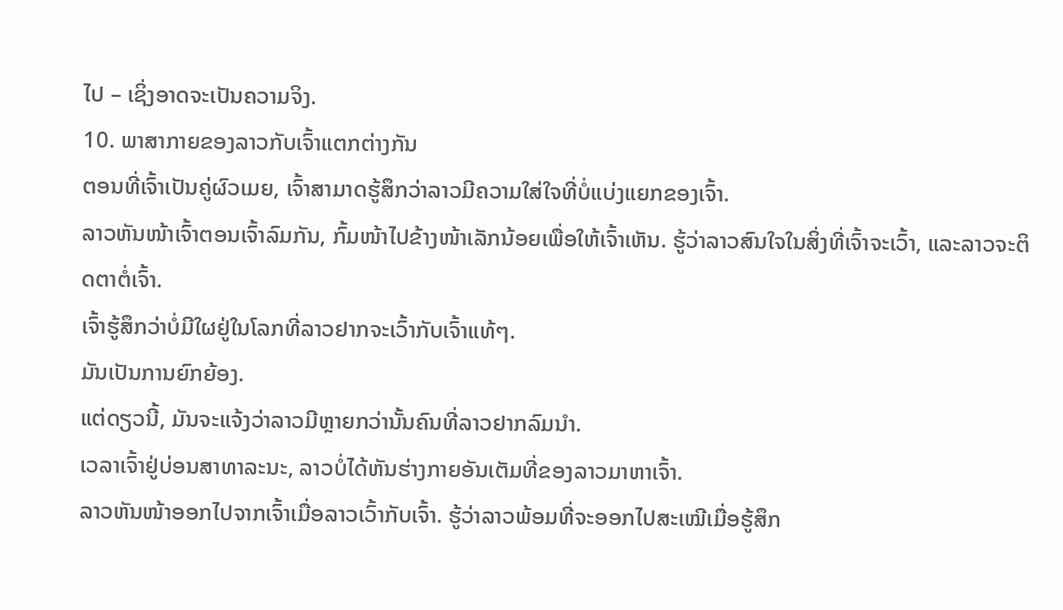ໄປ – ເຊິ່ງອາດຈະເປັນຄວາມຈິງ.
10. ພາສາກາຍຂອງລາວກັບເຈົ້າແຕກຕ່າງກັນ
ຕອນທີ່ເຈົ້າເປັນຄູ່ຜົວເມຍ, ເຈົ້າສາມາດຮູ້ສຶກວ່າລາວມີຄວາມໃສ່ໃຈທີ່ບໍ່ແບ່ງແຍກຂອງເຈົ້າ.
ລາວຫັນໜ້າເຈົ້າຕອນເຈົ້າລົມກັນ, ກົ້ມໜ້າໄປຂ້າງໜ້າເລັກນ້ອຍເພື່ອໃຫ້ເຈົ້າເຫັນ. ຮູ້ວ່າລາວສົນໃຈໃນສິ່ງທີ່ເຈົ້າຈະເວົ້າ, ແລະລາວຈະຕິດຕາຕໍ່ເຈົ້າ.
ເຈົ້າຮູ້ສຶກວ່າບໍ່ມີໃຜຢູ່ໃນໂລກທີ່ລາວຢາກຈະເວົ້າກັບເຈົ້າແທ້ໆ.
ມັນເປັນການຍົກຍ້ອງ.
ແຕ່ດຽວນີ້, ມັນຈະແຈ້ງວ່າລາວມີຫຼາຍກວ່ານັ້ນຄົນທີ່ລາວຢາກລົມນຳ.
ເວລາເຈົ້າຢູ່ບ່ອນສາທາລະນະ, ລາວບໍ່ໄດ້ຫັນຮ່າງກາຍອັນເຕັມທີ່ຂອງລາວມາຫາເຈົ້າ.
ລາວຫັນໜ້າອອກໄປຈາກເຈົ້າເມື່ອລາວເວົ້າກັບເຈົ້າ. ຮູ້ວ່າລາວພ້ອມທີ່ຈະອອກໄປສະເໝີເມື່ອຮູ້ສຶກ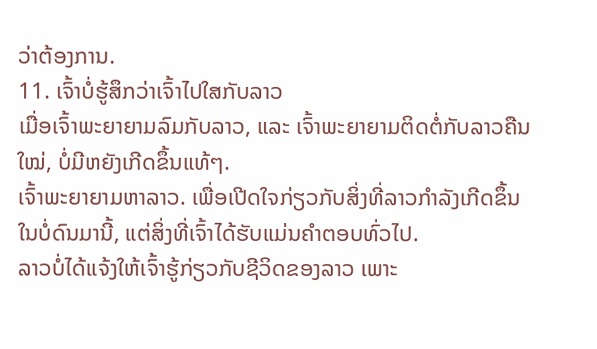ວ່າຕ້ອງການ.
11. ເຈົ້າບໍ່ຮູ້ສຶກວ່າເຈົ້າໄປໃສກັບລາວ
ເມື່ອເຈົ້າພະຍາຍາມລົມກັບລາວ, ແລະ ເຈົ້າພະຍາຍາມຕິດຕໍ່ກັບລາວຄືນໃໝ່, ບໍ່ມີຫຍັງເກີດຂຶ້ນແທ້ໆ.
ເຈົ້າພະຍາຍາມຫາລາວ. ເພື່ອເປີດໃຈກ່ຽວກັບສິ່ງທີ່ລາວກຳລັງເກີດຂຶ້ນໃນບໍ່ດົນມານີ້, ແຕ່ສິ່ງທີ່ເຈົ້າໄດ້ຮັບແມ່ນຄຳຕອບທົ່ວໄປ.
ລາວບໍ່ໄດ້ແຈ້ງໃຫ້ເຈົ້າຮູ້ກ່ຽວກັບຊີວິດຂອງລາວ ເພາະ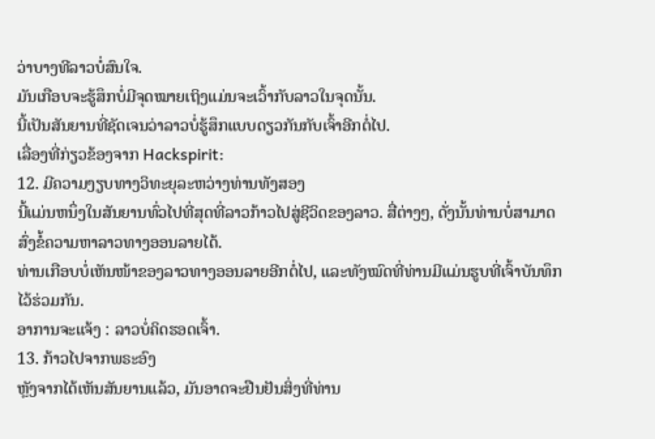ວ່າບາງທີລາວບໍ່ສົນໃຈ.
ມັນເກືອບຈະຮູ້ສຶກບໍ່ມີຈຸດໝາຍເຖິງແມ່ນຈະເວົ້າກັບລາວໃນຈຸດນັ້ນ.
ນີ້ເປັນສັນຍານທີ່ຊັດເຈນວ່າລາວບໍ່ຮູ້ສຶກແບບດຽວກັນກັບເຈົ້າອີກຕໍ່ໄປ.
ເລື່ອງທີ່ກ່ຽວຂ້ອງຈາກ Hackspirit:
12. ມີຄວາມງຽບທາງວິທະຍຸລະຫວ່າງທ່ານທັງສອງ
ນີ້ແມ່ນຫນຶ່ງໃນສັນຍານທົ່ວໄປທີ່ສຸດທີ່ລາວກ້າວໄປສູ່ຊີວິດຂອງລາວ. ສື່ຕ່າງໆ, ດັ່ງນັ້ນທ່ານບໍ່ສາມາດສົ່ງຂໍ້ຄວາມຫາລາວທາງອອນລາຍໄດ້.
ທ່ານເກືອບບໍ່ເຫັນໜ້າຂອງລາວທາງອອນລາຍອີກຕໍ່ໄປ, ແລະທັງໝົດທີ່ທ່ານມີແມ່ນຮູບທີ່ເຈົ້າບັນທຶກໄວ້ຮ່ວມກັນ.
ອາການຈະແຈ້ງ : ລາວບໍ່ຄິດຮອດເຈົ້າ.
13. ກ້າວໄປຈາກພຣະອົງ
ຫຼັງຈາກໄດ້ເຫັນສັນຍານແລ້ວ, ມັນອາດຈະຢືນຢັນສິ່ງທີ່ທ່ານ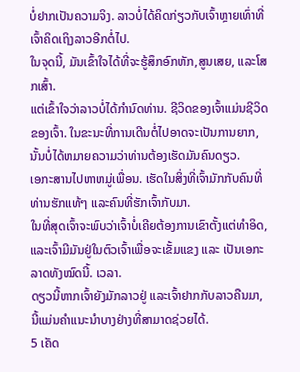ບໍ່ຢາກເປັນຄວາມຈິງ. ລາວບໍ່ໄດ້ຄິດກ່ຽວກັບເຈົ້າຫຼາຍເທົ່າທີ່ເຈົ້າຄິດເຖິງລາວອີກຕໍ່ໄປ.
ໃນຈຸດນີ້, ມັນເຂົ້າໃຈໄດ້ທີ່ຈະຮູ້ສຶກອົກຫັກ,ສູນເສຍ, ແລະໂສກເສົ້າ.
ແຕ່ເຂົ້າໃຈວ່າລາວບໍ່ໄດ້ກໍານົດທ່ານ. ຊີວິດຂອງເຈົ້າແມ່ນຊີວິດຂອງເຈົ້າ. ໃນຂະນະທີ່ການເດີນຕໍ່ໄປອາດຈະເປັນການຍາກ, ນັ້ນບໍ່ໄດ້ຫມາຍຄວາມວ່າທ່ານຕ້ອງເຮັດມັນຄົນດຽວ.
ເອກະສານໄປຫາຫມູ່ເພື່ອນ. ເຮັດໃນສິ່ງທີ່ເຈົ້າມັກກັບຄົນທີ່ທ່ານຮັກແທ້ໆ ແລະຄົນທີ່ຮັກເຈົ້າກັບມາ.
ໃນທີ່ສຸດເຈົ້າຈະພົບວ່າເຈົ້າບໍ່ເຄີຍຕ້ອງການເຂົາຕັ້ງແຕ່ທຳອິດ, ແລະເຈົ້າມີມັນຢູ່ໃນຕົວເຈົ້າເພື່ອຈະເຂັ້ມແຂງ ແລະ ເປັນເອກະລາດທັງໝົດນີ້. ເວລາ.
ດຽວນີ້ຫາກເຈົ້າຍັງມັກລາວຢູ່ ແລະເຈົ້າຢາກກັບລາວຄືນມາ, ນີ້ແມ່ນຄຳແນະນຳບາງຢ່າງທີ່ສາມາດຊ່ວຍໄດ້.
5 ເຄັດ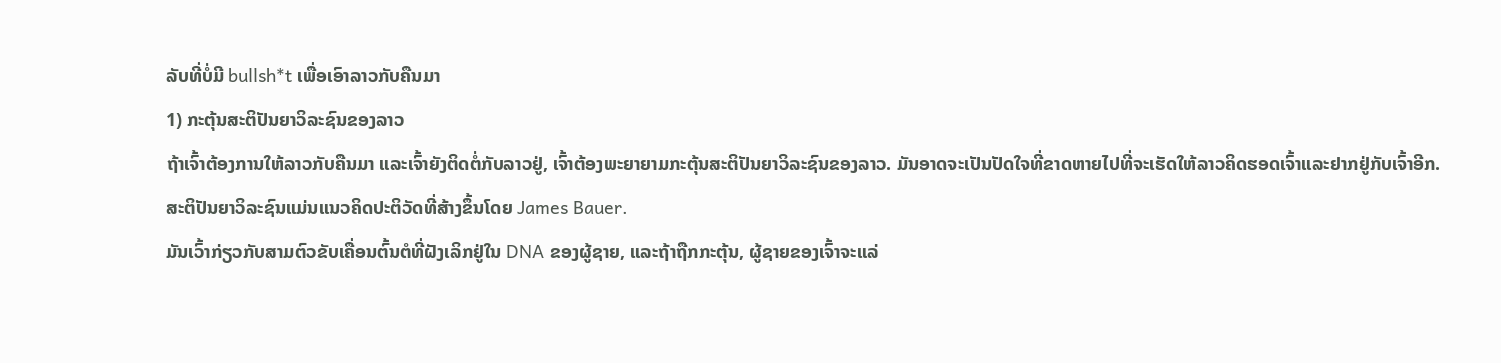ລັບທີ່ບໍ່ມີ bullsh*t ເພື່ອເອົາລາວກັບຄືນມາ
1) ກະຕຸ້ນສະຕິປັນຍາວິລະຊົນຂອງລາວ
ຖ້າເຈົ້າຕ້ອງການໃຫ້ລາວກັບຄືນມາ ແລະເຈົ້າຍັງຕິດຕໍ່ກັບລາວຢູ່, ເຈົ້າຕ້ອງພະຍາຍາມກະຕຸ້ນສະຕິປັນຍາວິລະຊົນຂອງລາວ. ມັນອາດຈະເປັນປັດໃຈທີ່ຂາດຫາຍໄປທີ່ຈະເຮັດໃຫ້ລາວຄິດຮອດເຈົ້າແລະຢາກຢູ່ກັບເຈົ້າອີກ.
ສະຕິປັນຍາວິລະຊົນແມ່ນແນວຄິດປະຕິວັດທີ່ສ້າງຂຶ້ນໂດຍ James Bauer.
ມັນເວົ້າກ່ຽວກັບສາມຕົວຂັບເຄື່ອນຕົ້ນຕໍທີ່ຝັງເລິກຢູ່ໃນ DNA ຂອງຜູ້ຊາຍ, ແລະຖ້າຖືກກະຕຸ້ນ, ຜູ້ຊາຍຂອງເຈົ້າຈະແລ່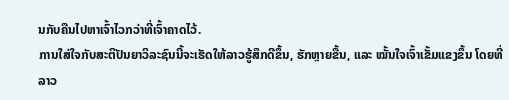ນກັບຄືນໄປຫາເຈົ້າໄວກວ່າທີ່ເຈົ້າຄາດໄວ້.
ການໃສ່ໃຈກັບສະຕິປັນຍາວິລະຊົນນີ້ຈະເຮັດໃຫ້ລາວຮູ້ສຶກດີຂຶ້ນ, ຮັກຫຼາຍຂື້ນ, ແລະ ໝັ້ນໃຈເຈົ້າເຂັ້ມແຂງຂຶ້ນ ໂດຍທີ່ລາວ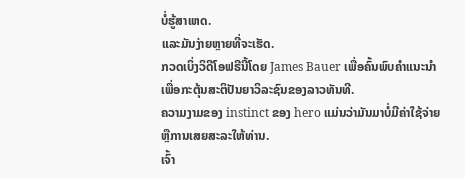ບໍ່ຮູ້ສາເຫດ.
ແລະມັນງ່າຍຫຼາຍທີ່ຈະເຮັດ.
ກວດເບິ່ງວິດີໂອຟຣີນີ້ໂດຍ James Bauer ເພື່ອຄົ້ນພົບຄໍາແນະນໍາເພື່ອກະຕຸ້ນສະຕິປັນຍາວິລະຊົນຂອງລາວທັນທີ.
ຄວາມງາມຂອງ instinct ຂອງ hero ແມ່ນວ່າມັນມາບໍ່ມີຄ່າໃຊ້ຈ່າຍຫຼືການເສຍສະລະໃຫ້ທ່ານ.
ເຈົ້າ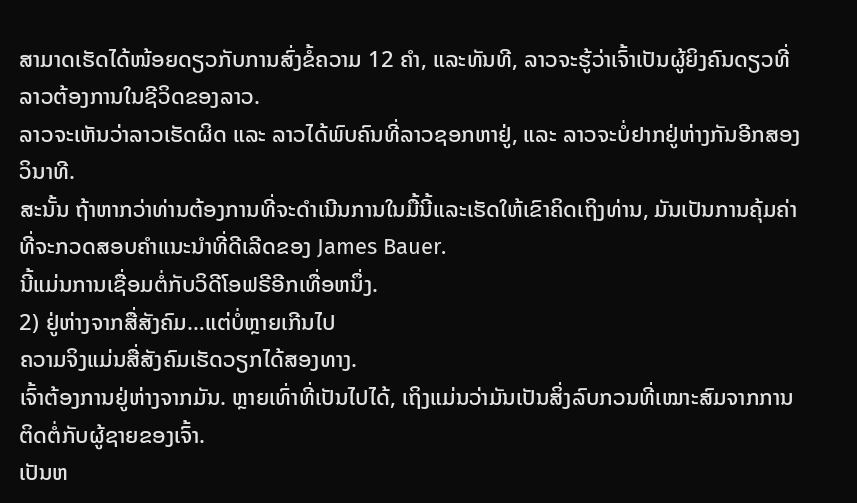ສາມາດເຮັດໄດ້ໜ້ອຍດຽວກັບການສົ່ງຂໍ້ຄວາມ 12 ຄຳ, ແລະທັນທີ, ລາວຈະຮູ້ວ່າເຈົ້າເປັນຜູ້ຍິງຄົນດຽວທີ່ລາວຕ້ອງການໃນຊີວິດຂອງລາວ.
ລາວຈະເຫັນວ່າລາວເຮັດຜິດ ແລະ ລາວໄດ້ພົບຄົນທີ່ລາວຊອກຫາຢູ່, ແລະ ລາວຈະບໍ່ຢາກຢູ່ຫ່າງກັນອີກສອງວິນາທີ.
ສະນັ້ນ ຖ້າຫາກວ່າທ່ານຕ້ອງການທີ່ຈະດໍາເນີນການໃນມື້ນີ້ແລະເຮັດໃຫ້ເຂົາຄິດເຖິງທ່ານ, ມັນເປັນການຄຸ້ມຄ່າທີ່ຈະກວດສອບຄໍາແນະນໍາທີ່ດີເລີດຂອງ James Bauer.
ນີ້ແມ່ນການເຊື່ອມຕໍ່ກັບວິດີໂອຟຣີອີກເທື່ອຫນຶ່ງ.
2) ຢູ່ຫ່າງຈາກສື່ສັງຄົມ…ແຕ່ບໍ່ຫຼາຍເກີນໄປ
ຄວາມຈິງແມ່ນສື່ສັງຄົມເຮັດວຽກໄດ້ສອງທາງ.
ເຈົ້າຕ້ອງການຢູ່ຫ່າງຈາກມັນ. ຫຼາຍເທົ່າທີ່ເປັນໄປໄດ້, ເຖິງແມ່ນວ່າມັນເປັນສິ່ງລົບກວນທີ່ເໝາະສົມຈາກການຕິດຕໍ່ກັບຜູ້ຊາຍຂອງເຈົ້າ.
ເປັນຫ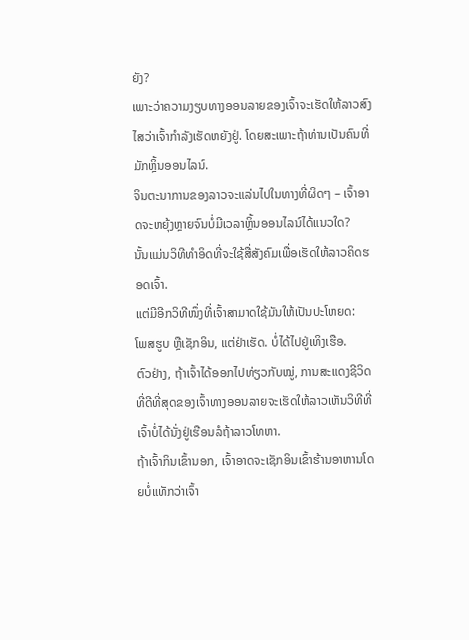ຍັງ?
ເພາະວ່າຄວາມງຽບທາງອອນລາຍຂອງເຈົ້າຈະເຮັດໃຫ້ລາວສົງໄສວ່າເຈົ້າກຳລັງເຮັດຫຍັງຢູ່. ໂດຍສະເພາະຖ້າທ່ານເປັນຄົນທີ່ມັກຫຼິ້ນອອນໄລນ໌.
ຈິນຕະນາການຂອງລາວຈະແລ່ນໄປໃນທາງທີ່ຜິດໆ – ເຈົ້າອາດຈະຫຍຸ້ງຫຼາຍຈົນບໍ່ມີເວລາຫຼິ້ນອອນໄລນ໌ໄດ້ແນວໃດ?
ນັ້ນແມ່ນວິທີທຳອິດທີ່ຈະໃຊ້ສື່ສັງຄົມເພື່ອເຮັດໃຫ້ລາວຄິດຮອດເຈົ້າ.
ແຕ່ມີອີກວິທີໜຶ່ງທີ່ເຈົ້າສາມາດໃຊ້ມັນໃຫ້ເປັນປະໂຫຍດ:
ໂພສຮູບ ຫຼືເຊັກອິນ, ແຕ່ຢ່າເຮັດ. ບໍ່ໄດ້ໄປຢູ່ເທິງເຮືອ.
ຕົວຢ່າງ, ຖ້າເຈົ້າໄດ້ອອກໄປທ່ຽວກັບໝູ່, ການສະແດງຊີວິດທີ່ດີທີ່ສຸດຂອງເຈົ້າທາງອອນລາຍຈະເຮັດໃຫ້ລາວເຫັນວິທີທີ່ເຈົ້າບໍ່ໄດ້ນັ່ງຢູ່ເຮືອນລໍຖ້າລາວໂທຫາ.
ຖ້າເຈົ້າກິນເຂົ້ານອກ, ເຈົ້າອາດຈະເຊັກອິນເຂົ້າຮ້ານອາຫານໂດຍບໍ່ແທັກວ່າເຈົ້າ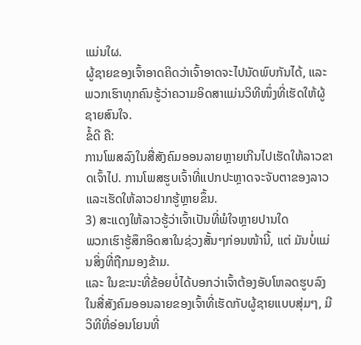ແມ່ນໃຜ.
ຜູ້ຊາຍຂອງເຈົ້າອາດຄິດວ່າເຈົ້າອາດຈະໄປນັດພົບກັນໄດ້, ແລະພວກເຮົາທຸກຄົນຮູ້ວ່າຄວາມອິດສາແມ່ນວິທີໜຶ່ງທີ່ເຮັດໃຫ້ຜູ້ຊາຍສົນໃຈ.
ຂໍ້ດີ ຄື:
ການໂພສລົງໃນສື່ສັງຄົມອອນລາຍຫຼາຍເກີນໄປເຮັດໃຫ້ລາວຂາດເຈົ້າໄປ. ການໂພສຮູບເຈົ້າທີ່ແປກປະຫຼາດຈະຈັບຕາຂອງລາວ ແລະເຮັດໃຫ້ລາວຢາກຮູ້ຫຼາຍຂຶ້ນ.
3) ສະແດງໃຫ້ລາວຮູ້ວ່າເຈົ້າເປັນທີ່ພໍໃຈຫຼາຍປານໃດ
ພວກເຮົາຮູ້ສຶກອິດສາໃນຊ່ວງສັ້ນໆກ່ອນໜ້ານີ້, ແຕ່ ມັນບໍ່ແມ່ນສິ່ງທີ່ຖືກມອງຂ້າມ.
ແລະ ໃນຂະນະທີ່ຂ້ອຍບໍ່ໄດ້ບອກວ່າເຈົ້າຕ້ອງອັບໂຫລດຮູບລົງໃນສື່ສັງຄົມອອນລາຍຂອງເຈົ້າທີ່ເຮັດກັບຜູ້ຊາຍແບບສຸ່ມໆ, ມີວິທີທີ່ອ່ອນໂຍນທີ່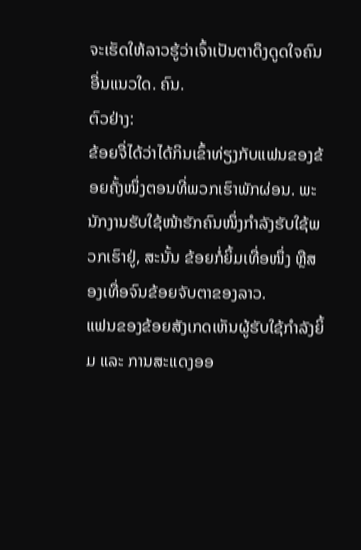ຈະເຮັດໃຫ້ລາວຮູ້ວ່າເຈົ້າເປັນຕາດຶງດູດໃຈຄົນອື່ນແນວໃດ. ຄົນ.
ຕົວຢ່າງ:
ຂ້ອຍຈື່ໄດ້ວ່າໄດ້ກິນເຂົ້າທ່ຽງກັບແຟນຂອງຂ້ອຍຄັ້ງໜຶ່ງຕອນທີ່ພວກເຮົາພັກຜ່ອນ. ພະນັກງານຮັບໃຊ້ໜ້າຮັກຄົນໜຶ່ງກຳລັງຮັບໃຊ້ພວກເຮົາຢູ່, ສະນັ້ນ ຂ້ອຍກໍ່ຍິ້ມເທື່ອໜຶ່ງ ຫຼືສອງເທື່ອຈົນຂ້ອຍຈັບຕາຂອງລາວ.
ແຟນຂອງຂ້ອຍສັງເກດເຫັນຜູ້ຮັບໃຊ້ກຳລັງຍິ້ມ ແລະ ການສະແດງອອ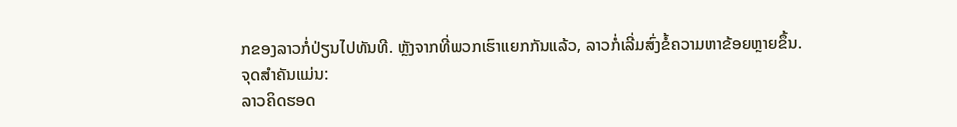ກຂອງລາວກໍ່ປ່ຽນໄປທັນທີ. ຫຼັງຈາກທີ່ພວກເຮົາແຍກກັນແລ້ວ, ລາວກໍ່ເລີ່ມສົ່ງຂໍ້ຄວາມຫາຂ້ອຍຫຼາຍຂຶ້ນ.
ຈຸດສຳຄັນແມ່ນ:
ລາວຄິດຮອດ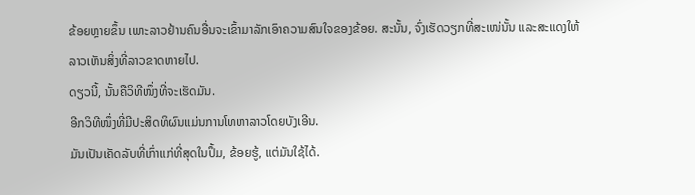ຂ້ອຍຫຼາຍຂຶ້ນ ເພາະລາວຢ້ານຄົນອື່ນຈະເຂົ້າມາລັກເອົາຄວາມສົນໃຈຂອງຂ້ອຍ. ສະນັ້ນ, ຈົ່ງເຮັດວຽກທີ່ສະເໜ່ນັ້ນ ແລະສະແດງໃຫ້ລາວເຫັນສິ່ງທີ່ລາວຂາດຫາຍໄປ.
ດຽວນີ້, ນັ້ນຄືວິທີໜຶ່ງທີ່ຈະເຮັດມັນ.
ອີກວິທີໜຶ່ງທີ່ມີປະສິດທິຜົນແມ່ນການໂທຫາລາວໂດຍບັງເອີນ.
ມັນເປັນເຄັດລັບທີ່ເກົ່າແກ່ທີ່ສຸດໃນປຶ້ມ, ຂ້ອຍຮູ້, ແຕ່ມັນໃຊ້ໄດ້.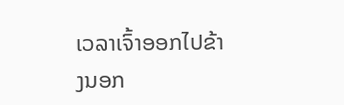ເວລາເຈົ້າອອກໄປຂ້າງນອກ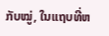ກັບໝູ່, ໃນແຖບທີ່ຫ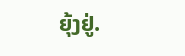ຍຸ້ງຢູ່.